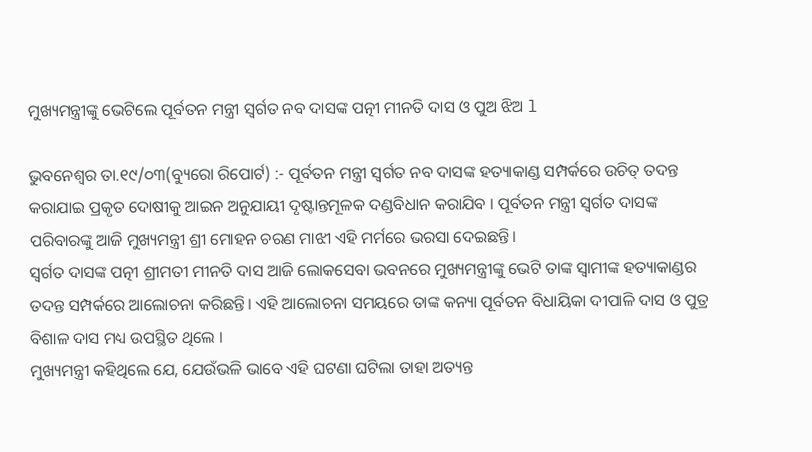ମୁଖ୍ୟମନ୍ତ୍ରୀଙ୍କୁ ଭେଟିଲେ ପୂର୍ବତନ ମନ୍ତ୍ରୀ ସ୍ୱର୍ଗତ ନବ ଦାସଙ୍କ ପତ୍ନୀ ମୀନତି ଦାସ ଓ ପୁଅ ଝିଅ l

ଭୁବନେଶ୍ୱର ତା.୧୯/୦୩(ବ୍ୟୁରୋ ରିପୋର୍ଟ) :- ପୂର୍ବତନ ମନ୍ତ୍ରୀ ସ୍ୱର୍ଗତ ନବ ଦାସଙ୍କ ହତ୍ୟାକାଣ୍ଡ ସମ୍ପର୍କରେ ଉଚିତ୍ ତଦନ୍ତ କରାଯାଇ ପ୍ରକୃତ ଦୋଷୀକୁ ଆଇନ ଅନୁଯାୟୀ ଦୃଷ୍ଟାନ୍ତମୂଳକ ଦଣ୍ଡବିଧାନ କରାଯିବ । ପୂର୍ବତନ ମନ୍ତ୍ରୀ ସ୍ୱର୍ଗତ ଦାସଙ୍କ ପରିବାରଙ୍କୁ ଆଜି ମୁଖ୍ୟମନ୍ତ୍ରୀ ଶ୍ରୀ ମୋହନ ଚରଣ ମାଝୀ ଏହି ମର୍ମରେ ଭରସା ଦେଇଛନ୍ତି।
ସ୍ୱର୍ଗତ ଦାସଙ୍କ ପତ୍ନୀ ଶ୍ରୀମତୀ ମୀନତି ଦାସ ଆଜି ଲୋକସେବା ଭବନରେ ମୁଖ୍ୟମନ୍ତ୍ରୀଙ୍କୁ ଭେଟି ତାଙ୍କ ସ୍ୱାମୀଙ୍କ ହତ୍ୟାକାଣ୍ଡର ତଦନ୍ତ ସମ୍ପର୍କରେ ଆଲୋଚନା କରିଛନ୍ତି। ଏହି ଆଲୋଚନା ସମୟରେ ତାଙ୍କ କନ୍ୟା ପୂର୍ବତନ ବିଧାୟିକା ଦୀପାଳି ଦାସ ଓ ପୁତ୍ର ବିଶାଳ ଦାସ ମଧ୍ୟ ଉପସ୍ଥିତ ଥିଲେ ।
ମୁଖ୍ୟମନ୍ତ୍ରୀ କହିଥିଲେ ଯେ, ଯେଉଁଭଳି ଭାବେ ଏହି ଘଟଣା ଘଟିଲା ତାହା ଅତ୍ୟନ୍ତ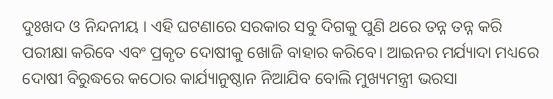ଦୁଃଖଦ ଓ ନିନ୍ଦନୀୟ । ଏହି ଘଟଣାରେ ସରକାର ସବୁ ଦିଗକୁ ପୁଣି ଥରେ ତନ୍ନ ତନ୍ନ କରି ପରୀକ୍ଷା କରିବେ ଏବଂ ପ୍ରକୃତ ଦୋଷୀକୁ ଖୋଜି ବାହାର କରିବେ। ଆଇନର ମର୍ଯ୍ୟାଦା ମଧ୍ୟରେ ଦୋଷୀ ବିରୁଦ୍ଧରେ କଠୋର କାର୍ଯ୍ୟାନୁଷ୍ଠାନ ନିଆଯିବ ବୋଲି ମୁଖ୍ୟମନ୍ତ୍ରୀ ଭରସା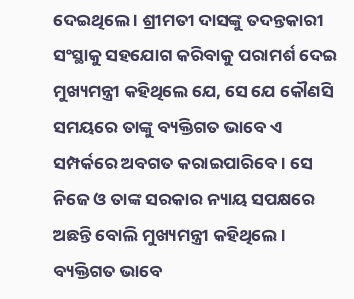ଦେଇଥିଲେ । ଶ୍ରୀମତୀ ଦାସଙ୍କୁ ତଦନ୍ତକାରୀ ସଂସ୍ଥାକୁ ସହଯୋଗ କରିବାକୁ ପରାମର୍ଶ ଦେଇ ମୁଖ୍ୟମନ୍ତ୍ରୀ କହିଥିଲେ ଯେ, ସେ ଯେ କୌଣସି ସମୟରେ ତାଙ୍କୁ ବ୍ୟକ୍ତିଗତ ଭାବେ ଏ ସମ୍ପର୍କରେ ଅବଗତ କରାଇପାରିବେ । ସେ ନିଜେ ଓ ତାଙ୍କ ସରକାର ନ୍ୟାୟ ସପକ୍ଷରେ ଅଛନ୍ତି ବୋଲି ମୁଖ୍ୟମନ୍ତ୍ରୀ କହିଥିଲେ । ବ୍ୟକ୍ତିଗତ ଭାବେ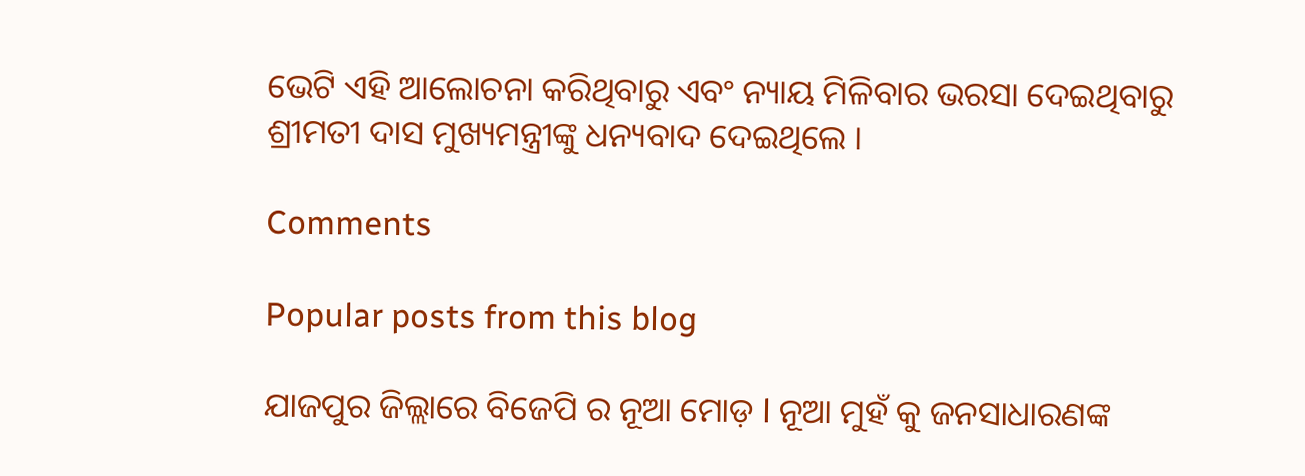ଭେଟି ଏହି ଆଲୋଚନା କରିଥିବାରୁ ଏବଂ ନ୍ୟାୟ ମିଳିବାର ଭରସା ଦେଇଥିବାରୁ ଶ୍ରୀମତୀ ଦାସ ମୁଖ୍ୟମନ୍ତ୍ରୀଙ୍କୁ ଧନ୍ୟବାଦ ଦେଇଥିଲେ ।

Comments

Popular posts from this blog

ଯାଜପୁର ଜିଲ୍ଲାରେ ବିଜେପି ର ନୂଆ ମୋଡ଼ l ନୂଆ ମୁହଁ କୁ ଜନସାଧାରଣଙ୍କ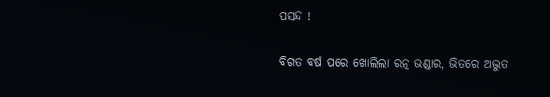ପସନ୍ଦ !

ବିଗତ ବର୍ଷ ପରେ ଖୋଲିଲା ରତ୍ନ ଭଣ୍ଡାର, ଭିତରେ ଅଦ୍ଭୁତ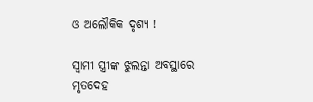ଓ ଅଲୌକିକ ଦୃଶ୍ୟ !

ସ୍ବାମୀ ସ୍ତ୍ରୀଙ୍କ ଝୁଲନ୍ତା ଅବସ୍ଥାରେ ମୃତଦେହ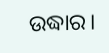ଉଦ୍ଧାର।